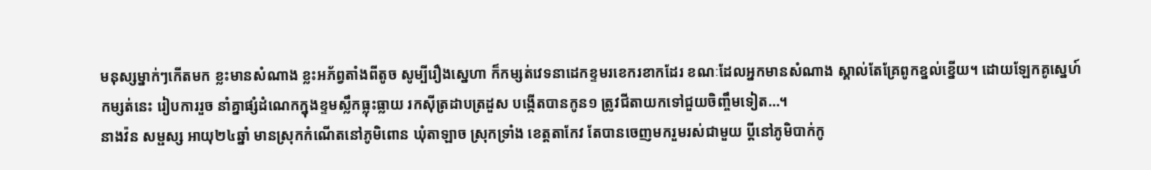មនុស្សម្នាក់ៗកើតមក ខ្លះមានសំណាង ខ្លះអភ័ព្វតាំងពីតូច សូម្បីរឿងស្នេហា ក៏កម្សត់វេទនាដេកខ្ទមរខេករខាកដែរ ខណៈដែលអ្នកមានសំណាង ស្គាល់តែគ្រែពូកខ្នល់ខ្នើយ។ ដោយឡែកគូស្នេហ៍កម្សត់នេះ រៀបការរួច នាំគ្នាផ្សំដំណេកក្នុងខ្ទមស្លឹកធ្លុះធ្លាយ រកស៊ីត្រដាបត្រដួស បង្កើតបានកូន១ ត្រូវជីតាយកទៅជួយចិញ្ចឹមទៀត…។
នាងវ៉ន សម្ផស្ស អាយុ២៤ឆ្នាំ មានស្រុកកំណើតនៅភូមិពោន ឃុំតាឡាច ស្រុកទ្រាំង ខេត្តតាកែវ តែបានចេញមករួមរស់ជាមួយ ប្តីនៅភូមិបាក់កូ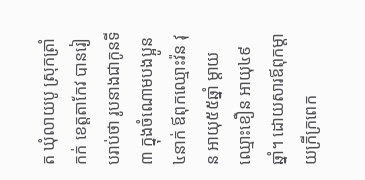ត ឃុំលាយបូ ស្រុកត្រាំកក់ ខេត្តតាកែវ បានរៀបរាប់ថា រូបនាងជាកូនទី៣ ក្នុងចំណោមបងប្អូន៤នាក់ ឪពុកឈ្មោះវ៉ន វុន អាយុ៥៥ឆ្នាំ ម្តាយឈ្មោះខឿន អាយុ៤៩ឆ្នាំ។ ដោយសារឪពុកម្តាយក្រីក្រពេក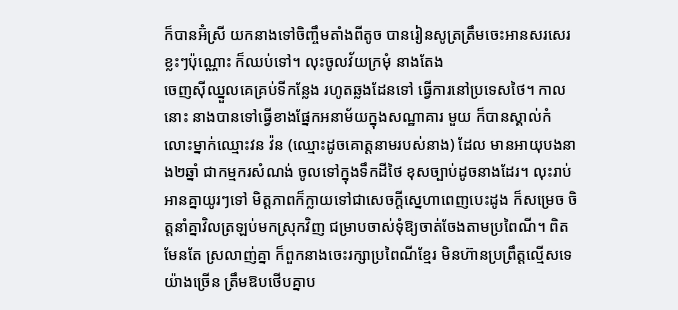ក៏បានអ៊ំស្រី យកនាងទៅចិញ្ចឹមតាំងពីតូច បានរៀនសូត្រត្រឹមចេះអានសរសេរខ្លះៗប៉ុណ្ណោះ ក៏ឈប់ទៅ។ លុះចូលវ័យក្រមុំ នាងតែង
ចេញស៊ីឈ្នួលគេគ្រប់ទីកន្លែង រហូតឆ្លងដែនទៅ ធ្វើការនៅប្រទេសថៃ។ កាលនោះ នាងបានទៅធ្វើខាងផ្នែកអនាម័យក្នុងសណ្ឋាគារ មួយ ក៏បានស្គាល់កំលោះម្នាក់ឈ្មោះវន វ៉ន (ឈ្មោះដូចគោត្តនាមរបស់នាង) ដែល មានអាយុបងនាង២ឆ្នាំ ជាកម្មករសំណង់ ចូលទៅក្នុងទឹកដីថៃ ខុសច្បាប់ដូចនាងដែរ។ លុះរាប់អានគ្នាយូរៗទៅ មិត្តភាពក៏ក្លាយទៅជាសេចក្តីស្នេហាពេញបេះដូង ក៏សម្រេច ចិត្តនាំគ្នាវិលត្រឡប់មកស្រុកវិញ ជម្រាបចាស់ទុំឱ្យចាត់ចែងតាមប្រពៃណី។ ពិតមែនតែ ស្រលាញ់គ្នា ក៏ពួកនាងចេះរក្សាប្រពៃណីខ្មែរ មិនហ៊ានប្រព្រឹត្តល្មើសទេ យ៉ាងច្រើន ត្រឹមឱបថើបគ្នាប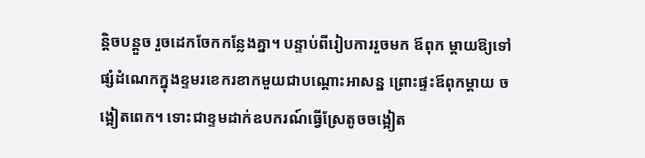ន្តិចបន្តួច រួចដេកចែកកន្លែងគ្នា។ បន្ទាប់ពីរៀបការរួចមក ឪពុក ម្តាយឱ្យទៅផ្សំដំណេកក្នុងខ្ទមរខេករខាកមួយជាបណ្តោះអាសន្ន ព្រោះផ្ទះឪពុកម្តាយ ចង្អៀតពេក។ ទោះជាខ្ទមដាក់ឧបករណ៍ធ្វើស្រែតូចចង្អៀត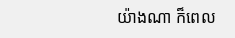យ៉ាងណា ក៏ពេល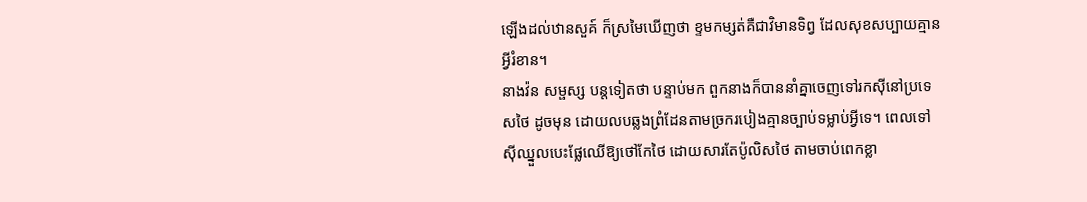ឡើងដល់ឋានសួគ៍ ក៏ស្រមៃឃើញថា ខ្ទមកម្សត់គឺជាវិមានទិព្វ ដែលសុខសប្បាយគ្មានអ្វីរំខាន។
នាងវ៉ន សម្ផស្ស បន្តទៀតថា បន្ទាប់មក ពួកនាងក៏បាននាំគ្នាចេញទៅរកស៊ីនៅប្រទេសថៃ ដូចមុន ដោយលបឆ្លងព្រំដែនតាមច្រករបៀងគ្មានច្បាប់ទម្លាប់អ្វីទេ។ ពេលទៅស៊ីឈ្នួលបេះផ្លែឈើឱ្យថៅកែថៃ ដោយសារតែប៉ូលិសថៃ តាមចាប់ពេកខ្លា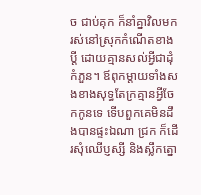ច ជាប់គុក ក៏នាំគ្នាវិលមករស់នៅស្រុកកំណើតខាងប្តី ដោយគ្មានសល់អ្វីជាដុំកំភួន។ ឪពុកម្តាយទាំងសងខាងសុទ្ធតែក្រគ្មានអ្វីចែកកូនទេ ទើបពួកគេមិនដឹងបានផ្ទះឯណា ជ្រក ក៏ដើរសុំឈើប្ញស្សី និងស្លឹកត្នោ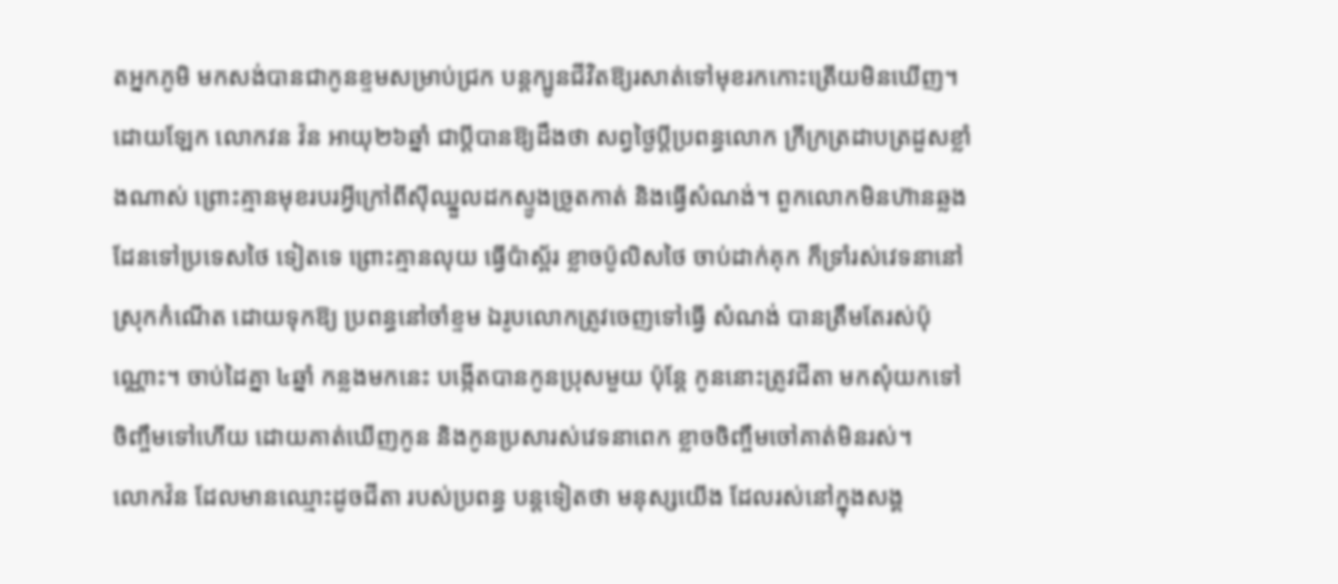តអ្នកភូមិ មកសង់បានជាកូនខ្ទមសម្រាប់ជ្រក បន្តក្បូនជីវិតឱ្យរសាត់ទៅមុខរកកោះត្រើយមិនឃើញ។
ដោយឡែក លោកវន វ៉ន អាយុ២៦ឆ្នាំ ជាប្តីបានឱ្យដឹងថា សព្វថ្ងៃប្តីប្រពន្ធលោក ក្រីក្រត្រដាបត្រដួសខ្លាំងណាស់ ព្រោះគ្មានមុខរបរអ្វីក្រៅពីស៊ីឈ្នួលដកស្ទូងច្រូតកាត់ និងធ្វើសំណង់។ ពួកលោកមិនហ៊ានឆ្លងដែនទៅប្រទេសថៃ ទៀតទេ ព្រោះគ្មានលុយ ធ្វើប៉ាស្ព័រ ខ្លាចប៉ូលិសថៃ ចាប់ដាក់គុក ក៏ទ្រាំរស់វេទនានៅស្រុកកំណើត ដោយទុកឱ្យ ប្រពន្ធនៅចាំខ្ទម ឯរូបលោកត្រូវចេញទៅធ្វើ សំណង់ បានត្រឹមតែរស់ប៉ុណ្ណោះ។ ចាប់ដៃគ្នា ៤ឆ្នាំ កន្លងមកនេះ បង្កើតបានកូនប្រុសមួយ ប៉ុន្តែ កូននោះត្រូវជីតា មកសុំយកទៅចិញ្ចឹមទៅហើយ ដោយគាត់ឃើញកូន និងកូនប្រសារស់វេទនាពេក ខ្លាចចិញ្ចឹមចៅគាត់មិនរស់។
លោកវ៉ន ដែលមានឈ្មោះដូចជីតា របស់ប្រពន្ធ បន្តទៀតថា មនុស្សយើង ដែលរស់នៅក្នុងសង្គ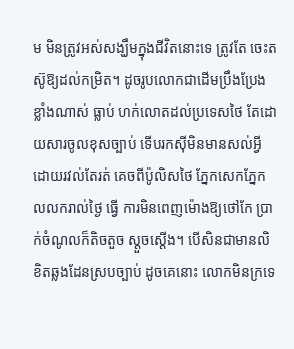ម មិនត្រូវអស់សង្ឃឹមក្នុងជីវិតនោះទេ ត្រូវតែ ចេះតស៊ូឱ្យដល់កម្រិត។ ដូចរូបលោកជាដើមប្រឹងប្រែងខ្លាំងណាស់ ធ្លាប់ ហក់លោតដល់ប្រទេសថៃ តែដោយសារចូលខុសច្បាប់ ទើបរកស៊ីមិនមានសល់អ្វី ដោយរវល់តែរត់ គេចពីប៉ូលិសថៃ ភ្នែកសេកភ្នែកលលករាល់ថ្ងៃ ធ្វើ ការមិនពេញម៉ោងឱ្យថៅកែ ប្រាក់ចំណូលក៏តិចតួច ស្តួចស្តើង។ បើសិនជាមានលិខិតឆ្លងដែនស្របច្បាប់ ដូចគេនោះ លោកមិនក្រទេ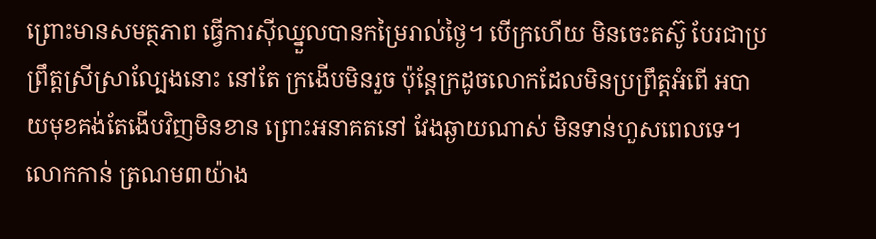ព្រោះមានសមត្ថភាព ធ្វើការស៊ីឈ្នួលបានកម្រៃរាល់ថ្ងៃ។ បើក្រហើយ មិនចេះតស៊ូ បែរជាប្រព្រឹត្តស្រីស្រាល្បែងនោះ នៅតែ ក្រងើបមិនរួច ប៉ុន្តែក្រដូចលោកដែលមិនប្រព្រឹត្តអំពើ អបាយមុខគង់តែងើបវិញមិនខាន ព្រោះអនាគតនៅ វែងឆ្ងាយណាស់ មិនទាន់ហួសពេលទេ។ លោកកាន់ ត្រណម៣យ៉ាង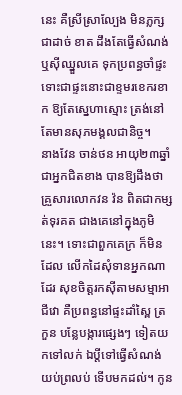នេះ គឺស្រីស្រាល្បែង មិនភ្លក្សជាដាច់ ខាត ដឹងតែធ្វើសំណង់ ឬស៊ីឈ្នួលគេ ទុកប្រពន្ធចាំផ្ទះ ទោះជាផ្ទះនោះជាខ្ទមរខេករខាក ឱ្យតែស្នេហាស្មោះ ត្រង់នៅតែមានសុភមង្គលជានិច្ច។
នាងវែន ចាន់ថន អាយុ២៣ឆ្នាំ ជាអ្នកជិតខាង បានឱ្យដឹងថា គ្រួសារលោកវន វ៉ន ពិតជាកម្សត់ទុរគត ជាងគេនៅក្នុងភូមិនេះ។ ទោះជាពួកគេក្រ ក៏មិនដែល លើកដៃសុំទានអ្នកណាដែរ សុខចិត្តរកស៊ីតាមសម្មាអាជីវោ គឺប្រពន្ធនៅផ្ទះដាំស្ពៃ ត្រកួន បន្លែបង្ការផ្សេងៗ ទៀតយកទៅលក់ ឯប្តីទៅធ្វើសំណង់ យប់ព្រលប់ ទើបមកដល់។ កូន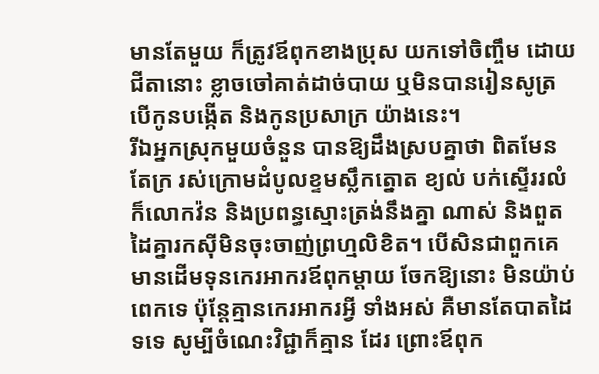មានតែមួយ ក៏ត្រូវឪពុកខាងប្រុស យកទៅចិញ្ចឹម ដោយជីតានោះ ខ្លាចចៅគាត់ដាច់បាយ ឬមិនបានរៀនសូត្រ បើកូនបង្កើត និងកូនប្រសាក្រ យ៉ាងនេះ។
រីឯអ្នកស្រុកមួយចំនួន បានឱ្យដឹងស្របគ្នាថា ពិតមែនតែក្រ រស់ក្រោមដំបូលខ្ទមស្លឹកត្នោត ខ្យល់ បក់ស្ទើររលំ ក៏លោកវ៉ន និងប្រពន្ធស្មោះត្រង់នឹងគ្នា ណាស់ និងពួតដៃគ្នារកស៊ីមិនចុះចាញ់ព្រហ្មលិខិត។ បើសិនជាពួកគេមានដើមទុនកេរអាករឪពុកម្តាយ ចែកឱ្យនោះ មិនយ៉ាប់ពេកទេ ប៉ុន្តែគ្មានកេរអាករអ្វី ទាំងអស់ គឺមានតែបាតដៃទទេ សូម្បីចំណេះវិជ្ជាក៏គ្មាន ដែរ ព្រោះឪពុក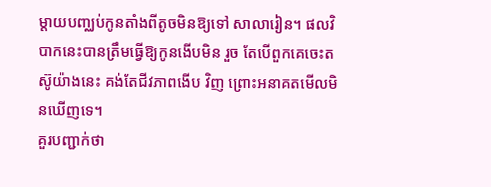ម្តាយបញ្ឈប់កូនតាំងពីតូចមិនឱ្យទៅ សាលារៀន។ ផលវិបាកនេះបានត្រឹមធ្វើឱ្យកូនងើបមិន រួច តែបើពួកគេចេះតស៊ូយ៉ាងនេះ គង់តែជីវភាពងើប វិញ ព្រោះអនាគតមើលមិនឃើញទេ។
គួរបញ្ជាក់ថា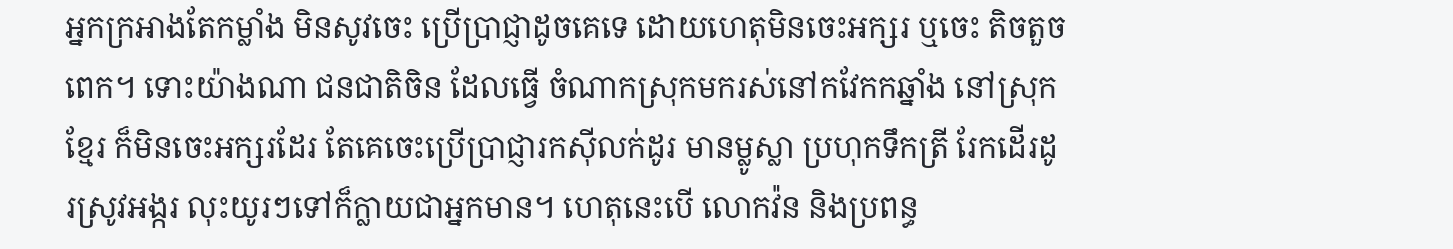អ្នកក្រអាងតែកម្លាំង មិនសូវចេះ ប្រើប្រាជ្ញាដូចគេទេ ដោយហេតុមិនចេះអក្សរ ឬចេះ តិចតួចពេក។ ទោះយ៉ាងណា ជនជាតិចិន ដែលធ្វើ ចំណាកស្រុកមករស់នៅកវែកកឆ្នាំង នៅស្រុកខ្មែរ ក៏មិនចេះអក្សរដែរ តែគេចេះប្រើប្រាជ្ញារកស៊ីលក់ដូរ មានម្លូស្លា ប្រហុកទឹកត្រី រែកដើរដូរស្រូវអង្ករ លុះយូរៗទៅក៏ក្លាយជាអ្នកមាន។ ហេតុនេះបើ លោកវ៉ន និងប្រពន្ធ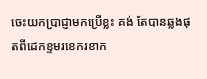ចេះយកប្រាជ្ញាមកប្រើខ្លះ គង់ តែបានឆ្លងផុតពីដេកខ្ទមរខេករខាក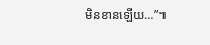មិនខានឡើយ…”៕